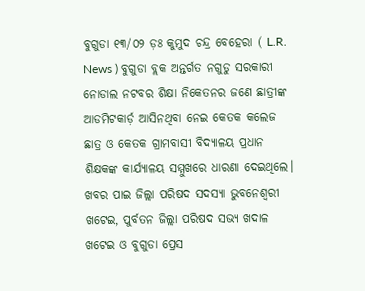ବୁଗୁଡା ୧୩/୦୨ ଡ଼ଃ କୁମୁଦ ଚନ୍ଦ୍ର ବେହେରା ( L.R. News ) ବୁଗୁଡା ବ୍ଲକ ଅନ୍ତର୍ଗତ ନଗୁଡୁ ସରକାରୀ ନୋଡାଲ ନଟବର ଶିକ୍ଷା ନିକେତନର ଜଣେ ଛାତ୍ରୀଙ୍କ ଆଡମିଟକାର୍ଡ଼ ଆସିନଥିବା ନେଇ କେତକ କଲେଜ ଛାତ୍ର ଓ କେତକ ଗ୍ରାମବାସୀ ବିଦ୍ୟାଳୟ ପ୍ରଧାନ ଶିକ୍ଷକଙ୍କ କାର୍ଯ୍ୟାଳୟ ସମ୍ମୁଖରେ ଧାରଣା ଦେଇଥିଲେ। ଖବର ପାଇ ଜିଲ୍ଲା ପରିଷଦ ସଦସ୍ୟା ଭୁବନେଶ୍ଵରୀ ଖଟେଇ, ପୁର୍ବତନ ଜିଲ୍ଲା ପରିଷଦ ସଭ୍ୟ ଖଦାଳ ଖଟେଇ ଓ ବୁଗୁଡା ପ୍ରେସ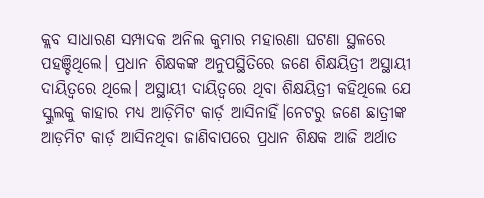କ୍ଲବ ସାଧାରଣ ସମ୍ପାଦକ ଅନିଲ କୁମାର ମହାରଣା ଘଟଣା ସ୍ଥଳରେ ପହଞ୍ଚିଥିଲେ। ପ୍ରଧାନ ଶିକ୍ଷକଙ୍କ ଅନୁପସ୍ଥିତିରେ ଜଣେ ଶିକ୍ଷୟିତ୍ରୀ ଅସ୍ଥାୟୀ ଦାୟିତ୍ୱରେ ଥିଲେ। ଅସ୍ଥାୟୀ ଦାୟିତ୍ୱରେ ଥିବା ଶିକ୍ଷୟିତ୍ରୀ କହିଥିଲେ ଯେ ସ୍କୁଲକୁ କାହାର ମଧ୍ୟ ଆଡ଼ିମିଟ କାର୍ଡ଼ ଆସିନାହିଁ।ନେଟରୁ ଜଣେ ଛାତ୍ରୀଙ୍କ ଆଡ଼ମିଟ କାର୍ଡ଼ ଆସିନଥିବା ଜାଣିବାପରେ ପ୍ରଧାନ ଶିକ୍ଷକ ଆଜି ଅର୍ଥାତ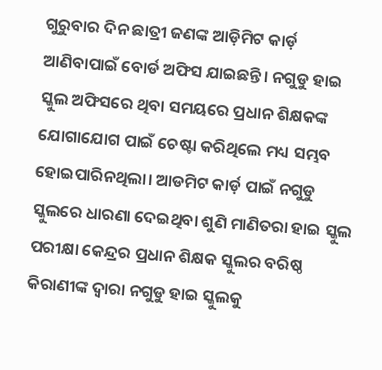ଗୁରୁବାର ଦିନ ଛାତ୍ରୀ ଜଣଙ୍କ ଆଡ଼ିମିଟ କାର୍ଡ଼ ଆଣିବାପାଇଁ ବୋର୍ଡ ଅଫିସ ଯାଇଛନ୍ତି। ନଗୁଡୁ ହାଇ ସ୍କୁଲ ଅଫିସରେ ଥିବା ସମୟରେ ପ୍ରଧାନ ଶିକ୍ଷକଙ୍କ ଯୋଗାଯୋଗ ପାଇଁ ଚେଷ୍ଟା କରିଥିଲେ ମଧ୍ୟ ସମ୍ଭବ ହୋଇପାରିନଥିଲା। ଆଡମିଟ କାର୍ଡ଼ ପାଇଁ ନଗୁଡୁ ସ୍କୁଲରେ ଧାରଣା ଦେଇଥିବା ଶୁଣି ମାଣିତରା ହାଇ ସ୍କୁଲ ପରୀକ୍ଷା କେନ୍ଦ୍ରର ପ୍ରଧାନ ଶିକ୍ଷକ ସ୍କୁଲର ବରିଷ୍ଠ କିରାଣୀଙ୍କ ଦ୍ୱାରା ନଗୁଡୁ ହାଇ ସ୍କୁଲକୁ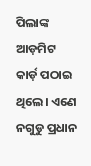ପିଲାଙ୍କ ଆଡ଼ମିଟ କାର୍ଡ଼ ପଠାଇ ଥିଲେ। ଏଣେ ନଗୁଡୁ ପ୍ରଧାନ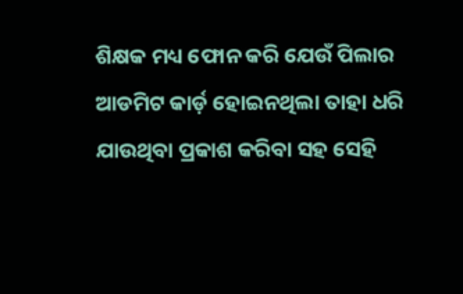ଶିକ୍ଷକ ମଧ୍ୟ ଫୋନ କରି ଯେଉଁ ପିଲାର ଆଡମିଟ କାର୍ଡ଼ ହୋଇନଥିଲା ତାହା ଧରି ଯାଉଥିବା ପ୍ରକାଶ କରିବା ସହ ସେହି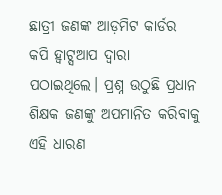ଛାତ୍ରୀ ଜଣଙ୍କ ଆଡ଼ମିଟ କାର୍ଡର କପି ହ୍ଵାଟ୍ସଆପ ଦ୍ବାରା ପଠାଇଥିଲେ। ପ୍ରଶ୍ନ ଉଠୁଛି ପ୍ରଧାନ ଶିକ୍ଷକ ଜଣଙ୍କୁ ଅପମାନିତ କରିବାକୁ ଏହି ଧାରଣ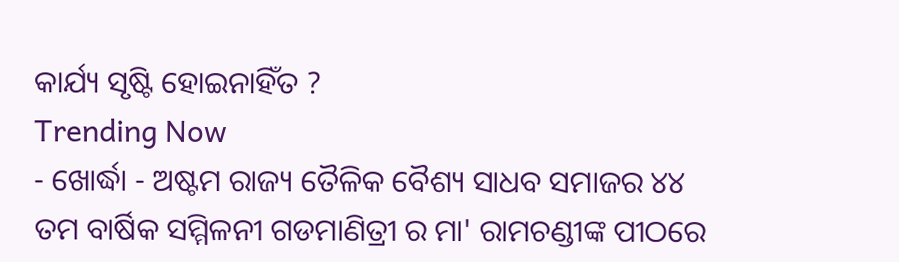କାର୍ଯ୍ୟ ସୃଷ୍ଟି ହୋଇନାହିଁତ ?
Trending Now
- ଖୋର୍ଦ୍ଧା - ଅଷ୍ଟମ ରାଜ୍ୟ ତୈଳିକ ବୈଶ୍ୟ ସାଧବ ସମାଜର ୪୪ ତମ ବାର୍ଷିକ ସମ୍ମିଳନୀ ଗଡମାଣିତ୍ରୀ ର ମା' ରାମଚଣ୍ଡୀଙ୍କ ପୀଠରେ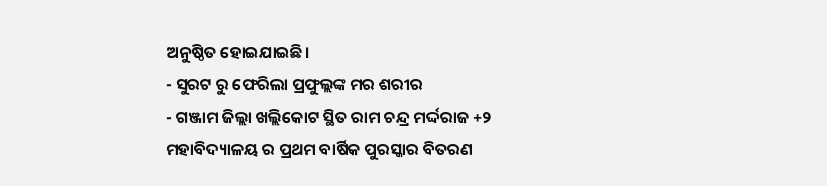ଅନୁଷ୍ଠିତ ହୋଇଯାଇଛି।
- ସୁରଟ ରୁ ଫେରିଲା ପ୍ରଫୁଲ୍ଲଙ୍କ ମର ଶରୀର
- ଗଞ୍ଜାମ ଜିଲ୍ଲା ଖଲ୍ଲିକୋଟ ସ୍ଥିତ ରାମ ଚନ୍ଦ୍ର ମର୍ଦ୍ଦରାଜ +୨ ମହାବିଦ୍ୟାଳୟ ର ପ୍ରଥମ ବାର୍ଷିକ ପୁରସ୍କାର ବିତରଣ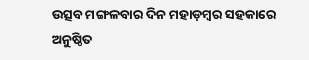ଉତ୍ସବ ମଙ୍ଗଳବାର ଦିନ ମହାଡ଼ମ୍ବର ସହକାରେ ଅନୁଷ୍ଠିତ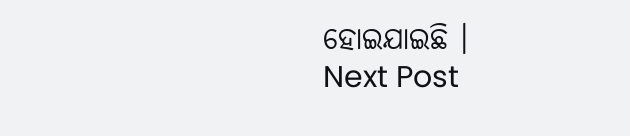ହୋଇଯାଇଛି ।
Next Post